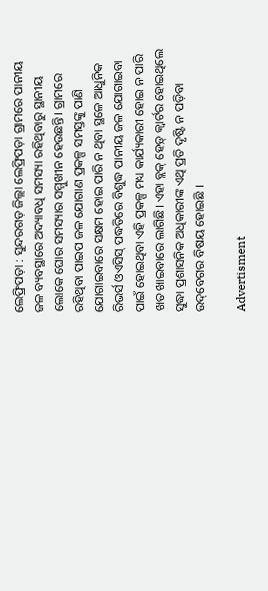ଲେଫ୍ରିପଡ଼ା : ସୁନ୍ଦରଗଡ଼ ଜିଲ୍ଲା ଲେଫ୍ରିପଡ଼ା ଗ୍ରାମରେ ପାନୀୟ ଜଳ ବ୍ୟବସ୍ଥାରେ ଅଦ୍ୟାବଧି ସମସ୍ୟା ରହିଥିବାରୁ ସ୍ଥାନୀୟ ଲୋକେ ଘୋର ସମସ୍ୟାର ସମ୍ମୁଖୀନ ହେଉଛନ୍ତି। ଗ୍ରାମରେ ରହିଥିବା ପାଇପ ଜଳ ଯୋଗାଣ ପ୍ରକଳ୍ପ ସମସ୍ତଙ୍କୁ ପାଣି ଯୋଗାଇବାରେ ସକ୍ଷମ ହୋଇ ପାରି ନ ଥିବା ସ୍ଥଳେ ଆଧୁନିକ ରିଭର୍ସ ଓଏସିସ୍‌ ପଦ୍ଧତିରେ ବିଶୁଦ୍ଧ ପାନୀୟ ଜଳ ଯୋଗାଇବା ପାଇଁ ହୋଇଥିବା ଏହି ପ୍ରକଳ୍ପ ମଧ୍ୟ କାର୍ଯ୍ୟକାରୀ ହୋଇ ନ ପାରି ଖତ ଖାଇବାରେ ଲାଗିଛି। ଏହା ବ୍ଲକ୍ ହେଡ଼୍ କ୍ବାର୍ଟର ହୋଇଥିଲେ ସୁଦ୍ଧା ପ୍ରଶାସନିକ ଅଧିକାରୀଙ୍କ ଏଥି ପ୍ରତି ଦୃଷ୍ଟି ନ ପଡ଼ିବା  ଉଦ୍‌ବେଗର ବିଷୟ ହୋଇଛି ।

Advertisment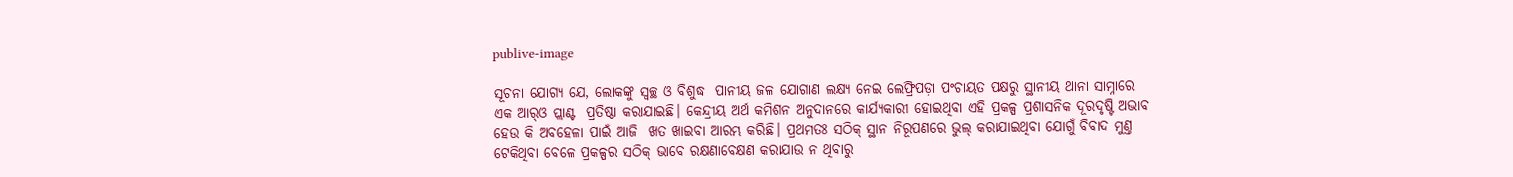publive-image

ସୂଚନା ଯୋଗ୍ୟ ଯେ, ଲୋକଙ୍କୁ ସ୍ବଚ୍ଛ ଓ ବିଶୁଦ୍ଧ  ପାନୀୟ ଜଳ ଯୋଗାଣ ଲକ୍ଷ୍ୟ ନେଇ ଲେଫ୍ରିପଡ଼ା ପଂଚାୟତ ପକ୍ଷରୁ ସ୍ଥାନୀୟ ଥାନା ସାମ୍ନାରେ ଏକ ଆର୍‌ଓ ପ୍ଲାଣ୍ଟ  ପ୍ରତିଷ୍ଠା କରାଯାଇଛି। କେନ୍ଦ୍ରୀୟ ଅର୍ଥ କମିଶନ ଅନୁଦାନରେ କାର୍ଯ୍ୟକାରୀ ହୋଇଥିବା ଏହି ପ୍ରକଳ୍ପ ପ୍ରଶାସନିକ ଦୂରଦୃଷ୍ଟି ଅଭାବ ହେଉ କି ଅବହେଳା ପାଇଁ ଆଜି  ଖତ ଖାଇବା ଆରମ୍ଭ କରିଛି। ପ୍ରଥମତଃ ସଠିକ୍ ସ୍ଥାନ ନିରୂପଣରେ ଭୁଲ୍ କରାଯାଇଥିବା ଯୋଗୁଁ ବିବାଦ ମୁଣ୍ତ ଟେକିଥିବା ବେଳେ ପ୍ରକଳ୍ପର ସଠିକ୍ ଭାବେ ରକ୍ଷଣାବେକ୍ଷଣ କରାଯାଉ ନ ଥିବାରୁ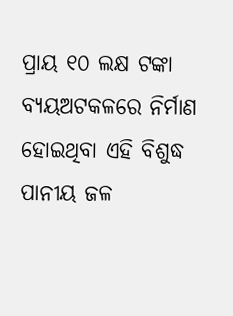ପ୍ରାୟ ୧୦ ଲକ୍ଷ ଟଙ୍କା ବ୍ୟୟଅଟକଳରେ ନିର୍ମାଣ ହୋଇଥିବା ଏହି ବିଶୁଦ୍ଧ ପାନୀୟ ଜଳ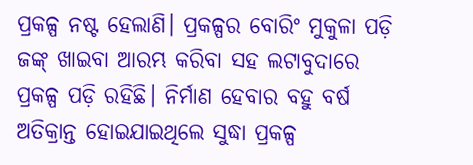ପ୍ରକଳ୍ପ ନଷ୍ଟ ହେଲାଣି। ପ୍ରକଳ୍ପର ବୋରିଂ ମୁକୁଳା ପଡ଼ି ଜଙ୍କ୍ ଖାଇବା ଆରମ୍ଭ କରିବା ସହ ଲଟାବୁଦାରେ ପ୍ରକଳ୍ପ ପଡ଼ି ରହିଛି। ନିର୍ମାଣ ହେବାର ବହୁ ବର୍ଷ ଅତିକ୍ରାନ୍ତ ହୋଇଯାଇଥିଲେ ସୁଦ୍ଧା ପ୍ରକଳ୍ପ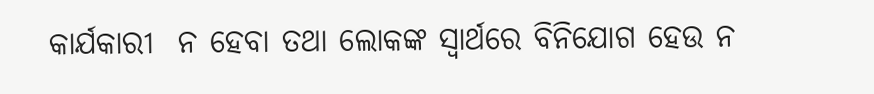କାର୍ଯକାରୀ  ନ ହେବା ତଥା ଲୋକଙ୍କ ସ୍ବାର୍ଥରେ ବିନିଯୋଗ ହେଉ ନ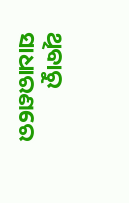ଥିବାରୁ ସାଧାରଣରେ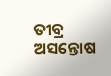ତୀବ୍ର ଅସନ୍ତୋଷ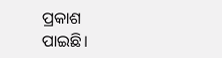ପ୍ରକାଶ ପାଇଛି।